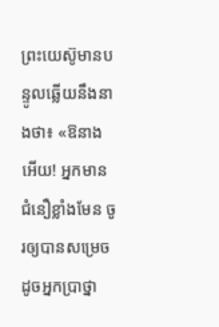ព្រះយេស៊ូមានបន្ទូលឆ្លើយនឹងនាងថា៖ «ឱនាងអើយ! អ្នកមានជំនឿខ្លាំងមែន ចូរឲ្យបានសម្រេចដូចអ្នកប្រាថ្នា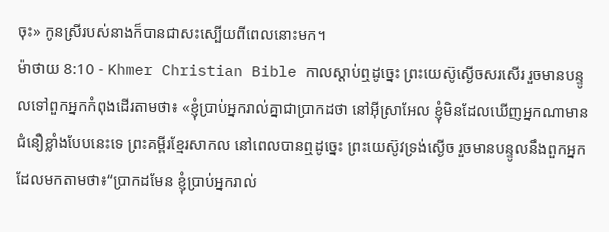ចុះ» កូនស្រីរបស់នាងក៏បានជាសះស្បើយពីពេលនោះមក។
ម៉ាថាយ 8:10 - Khmer Christian Bible កាលស្ដាប់ឮដូច្នេះ ព្រះយេស៊ូស្ងើចសរសើរ រួចមានបន្ទូលទៅពួកអ្នកកំពុងដើរតាមថា៖ «ខ្ញុំបា្រប់អ្នករាល់គ្នាជាបា្រកដថា នៅអ៊ីស្រាអែល ខ្ញុំមិនដែលឃើញអ្នកណាមានជំនឿខ្លាំងបែបនេះទេ ព្រះគម្ពីរខ្មែរសាកល នៅពេលបានឮដូច្នេះ ព្រះយេស៊ូវទ្រង់ស្ងើច រួចមានបន្ទូលនឹងពួកអ្នកដែលមកតាមថា៖“ប្រាកដមែន ខ្ញុំប្រាប់អ្នករាល់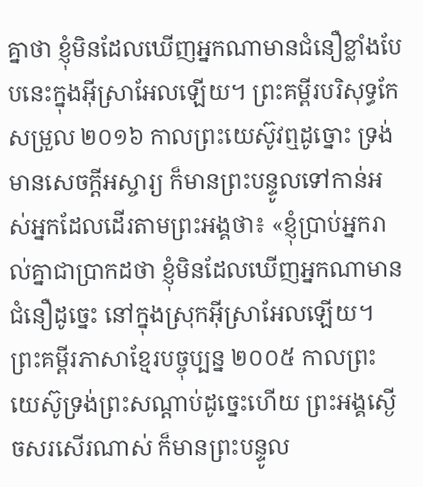គ្នាថា ខ្ញុំមិនដែលឃើញអ្នកណាមានជំនឿខ្លាំងបែបនេះក្នុងអ៊ីស្រាអែលឡើយ។ ព្រះគម្ពីរបរិសុទ្ធកែសម្រួល ២០១៦ កាលព្រះយេស៊ូវឮដូច្នោះ ទ្រង់មានសេចក្តីអស្ចារ្យ ក៏មានព្រះបន្ទូលទៅកាន់អស់អ្នកដែលដើរតាមព្រះអង្គថា៖ «ខ្ញុំប្រាប់អ្នករាល់គ្នាជាប្រាកដថា ខ្ញុំមិនដែលឃើញអ្នកណាមានជំនឿដូច្នេះ នៅក្នុងស្រុកអ៊ីស្រាអែលឡើយ។ ព្រះគម្ពីរភាសាខ្មែរបច្ចុប្បន្ន ២០០៥ កាលព្រះយេស៊ូទ្រង់ព្រះសណ្ដាប់ដូច្នេះហើយ ព្រះអង្គស្ងើចសរសើរណាស់ ក៏មានព្រះបន្ទូល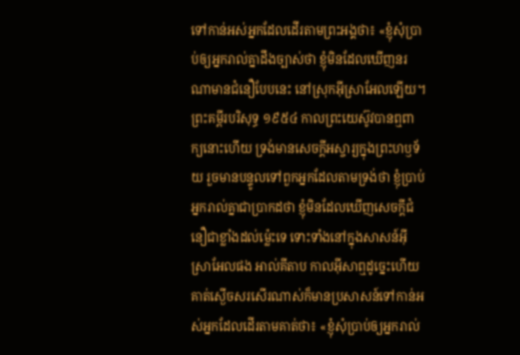ទៅកាន់អស់អ្នកដែលដើរតាមព្រះអង្គថា៖ «ខ្ញុំសុំប្រាប់ឲ្យអ្នករាល់គ្នាដឹងច្បាស់ថា ខ្ញុំមិនដែលឃើញនរណាមានជំនឿបែបនេះ នៅស្រុកអ៊ីស្រាអែលឡើយ។ ព្រះគម្ពីរបរិសុទ្ធ ១៩៥៤ កាលព្រះយេស៊ូវបានឮពាក្យនោះហើយ ទ្រង់មានសេចក្ដីអស្ចារ្យក្នុងព្រះហឫទ័យ រួចមានបន្ទូលទៅពួកអ្នកដែលតាមទ្រង់ថា ខ្ញុំប្រាប់អ្នករាល់គ្នាជាប្រាកដថា ខ្ញុំមិនដែលឃើញសេចក្ដីជំនឿជាខ្លាំងដល់ម៉្លេះទេ ទោះទាំងនៅក្នុងសាសន៍អ៊ីស្រាអែលផង អាល់គីតាប កាលអ៊ីសាឮដូច្នេះហើយ គាត់ស្ងើចសរសើរណាស់ក៏មានប្រសាសន៍ទៅកាន់អស់អ្នកដែលដើរតាមគាត់ថា៖ «ខ្ញុំសុំប្រាប់ឲ្យអ្នករាល់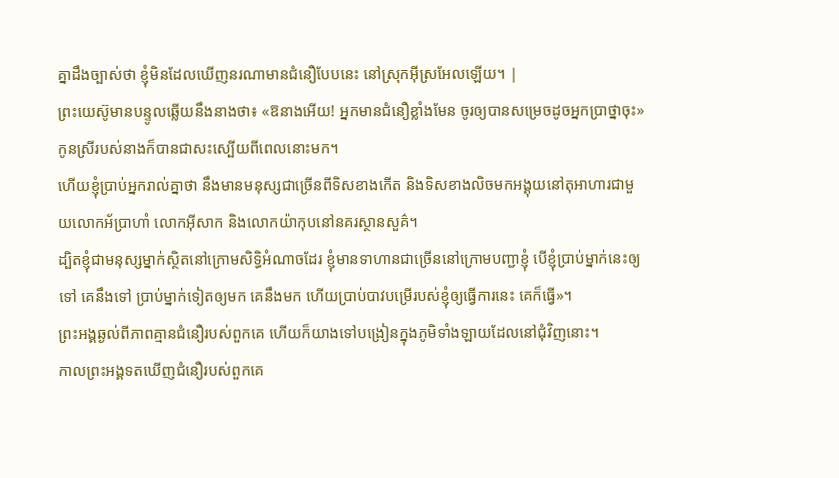គ្នាដឹងច្បាស់ថា ខ្ញុំមិនដែលឃើញនរណាមានជំនឿបែបនេះ នៅស្រុកអ៊ីស្រអែលឡើយ។ |
ព្រះយេស៊ូមានបន្ទូលឆ្លើយនឹងនាងថា៖ «ឱនាងអើយ! អ្នកមានជំនឿខ្លាំងមែន ចូរឲ្យបានសម្រេចដូចអ្នកប្រាថ្នាចុះ» កូនស្រីរបស់នាងក៏បានជាសះស្បើយពីពេលនោះមក។
ហើយខ្ញុំបា្រប់អ្នករាល់គ្នាថា នឹងមានមនុស្សជាច្រើនពីទិសខាងកើត និងទិសខាងលិចមកអង្គុយនៅតុអាហារជាមួយលោកអ័បា្រហាំ លោកអ៊ីសាក និងលោកយ៉ាកុបនៅនគរស្ថានសួគ៌។
ដ្បិតខ្ញុំជាមនុស្សម្នាក់ស្ថិតនៅក្រោមសិទ្ធិអំណាចដែរ ខ្ញុំមានទាហានជាច្រើននៅក្រោមបញ្ជាខ្ញុំ បើខ្ញុំប្រាប់ម្នាក់នេះឲ្យទៅ គេនឹងទៅ ប្រាប់ម្នាក់ទៀតឲ្យមក គេនឹងមក ហើយប្រាប់បាវបម្រើរបស់ខ្ញុំឲ្យធ្វើការនេះ គេក៏ធ្វើ»។
ព្រះអង្គឆ្ងល់ពីភាពគ្មានជំនឿរបស់ពួកគេ ហើយក៏យាងទៅបង្រៀនក្នុងភូមិទាំងឡាយដែលនៅជុំវិញនោះ។
កាលព្រះអង្គទតឃើញជំនឿរបស់ពួកគេ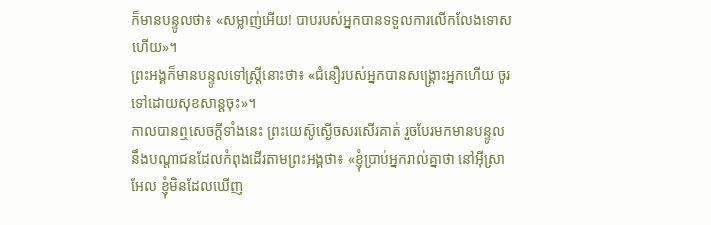ក៏មានបន្ទូលថា៖ «សម្លាញ់អើយ! បាបរបស់អ្នកបានទទួលការលើកលែងទោសហើយ»។
ព្រះអង្គក៏មានបន្ទូលទៅស្ដ្រីនោះថា៖ «ជំនឿរបស់អ្នកបានសង្គ្រោះអ្នកហើយ ចូរទៅដោយសុខសាន្តចុះ»។
កាលបានឮសេចក្ដីទាំងនេះ ព្រះយេស៊ូស្ងើចសរសើរគាត់ រួចបែរមកមានបន្ទូលនឹងបណ្ដាជនដែលកំពុងដើរតាមព្រះអង្គថា៖ «ខ្ញុំប្រាប់អ្នករាល់គ្នាថា នៅអ៊ីស្រាអែល ខ្ញុំមិនដែលឃើញ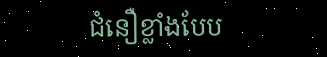ជំនឿខ្លាំងបែប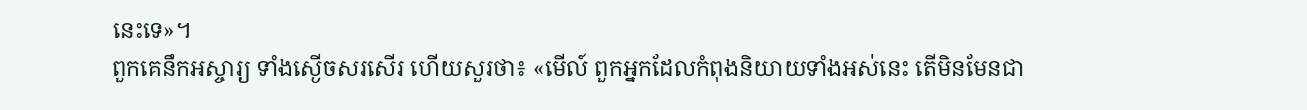នេះទេ»។
ពួកគេនឹកអស្ចារ្យ ទាំងស្ងើចសរសើរ ហើយសួរថា៖ «មើល៍ ពួកអ្នកដែលកំពុងនិយាយទាំងអស់នេះ តើមិនមែនជា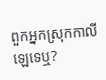ពួកអ្នកស្រុកកាលីឡេទេឬ?